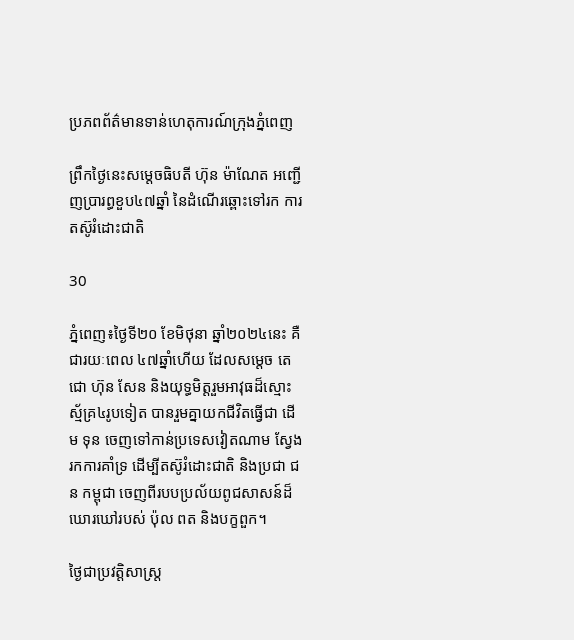ប្រភពព័ត៌មានទាន់ហេតុការណ៍ក្រុងភ្នំពេញ

ព្រឹកថ្ងៃនេះសម្តេចធិបតី ហ៊ុន ម៉ាណែត អញ្ជើញប្រារព្ធខួប៤៧ឆ្នាំ នៃដំណើរឆ្ពោះទៅរក ការតស៊ូរំដោះជាតិ

30

ភ្នំពេញ៖ថ្ងៃទី២០ ខែមិថុនា ឆ្នាំ២០២៤នេះ គឺជារយៈពេល ៤៧ឆ្នាំហើយ ដែលសម្តេច តេជោ ហ៊ុន សែន និងយុទ្ធមិត្តរួមអាវុធដ៏ស្មោះស្ម័គ្រ៤រូបទៀត បានរួមគ្នាយកជីវិតធ្វើជា ដើម ទុន ចេញទៅកាន់ប្រទេសវៀតណាម ស្វែងរកការគាំទ្រ ដើម្បីតស៊ូរំដោះជាតិ និងប្រជា ជន កម្ពុជា ចេញពីរបបប្រល័យពូជសាសន៍ដ៏ឃោរឃៅរបស់ ប៉ុល ពត និងបក្ខពួក។

ថ្ងៃជាប្រវត្តិសាស្ត្រ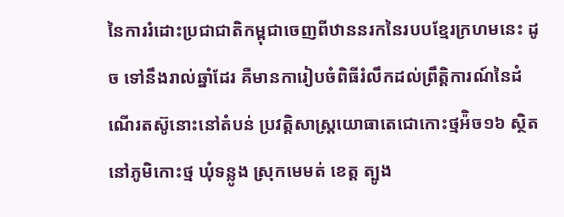នៃការរំដោះប្រជាជាតិកម្ពុជាចេញពីឋាននរកនៃរបបខ្មែរក្រហមនេះ ដូច ទៅនឹងរាល់ឆ្នាំដែរ គឺមានការៀបចំពិធីរំលឹកដល់ព្រឹត្តិការណ៍នៃដំណើរតស៊ូនោះនៅតំបន់ ប្រវត្តិសាស្ត្រយោធាតេជោកោះថ្មអ៉ិច១៦ ស្ថិតនៅភូមិកោះថ្ម ឃុំទន្លូង ស្រុកមេមត់ ខេត្ត ត្បូង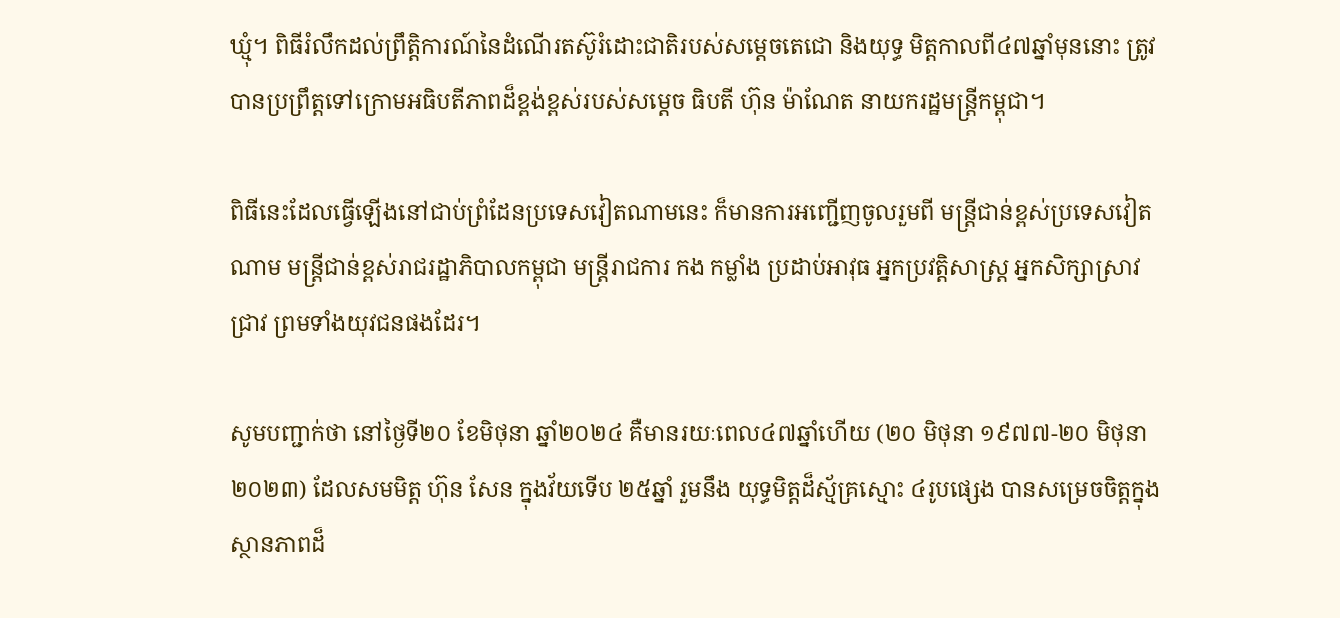ឃ្មុំ។ ពិធីរំលឹកដល់ព្រឹត្តិការណ៍នៃដំណើរតស៊ូរំដោះជាតិរបស់សម្តេចតេជោ និងយុទ្ធ មិត្តកាលពី៤៧ឆ្នាំមុននោះ ត្រូវបានប្រព្រឹត្តទៅក្រោមអធិបតីភាពដ៏ខ្ពង់ខ្ពស់របស់សម្តេច ធិបតី ហ៊ុន ម៉ាណែត នាយករដ្ឋមន្ត្រីកម្ពុជា។

ពិធីនេះដែលធ្វើឡើងនៅជាប់ព្រំដែនប្រទេសវៀតណាមនេះ ក៏មានការអញ្ជើញចូលរួមពី មន្ត្រីជាន់ខ្ពស់ប្រទេសវៀតណាម មន្ត្រីជាន់ខ្ពស់រាជរដ្ឋាភិបាលកម្ពុជា មន្ត្រីរាជការ កង កម្លាំង ប្រដាប់អាវុធ អ្នកប្រវត្តិសាស្ត្រ អ្នកសិក្សាស្រាវជ្រាវ ព្រមទាំងយុវជនផងដែរ។

សូមបញ្ជាក់ថា នៅថ្ងៃទី២០ ខែមិថុនា ឆ្នាំ២០២៤ គឺមានរយៈពេល៤៧ឆ្នាំហើយ (២០ មិថុនា ១៩៧៧-២០ មិថុនា ២០២៣) ដែលសមមិត្ត ហ៊ុន សែន ក្នុងវ័យទើប ២៥ឆ្នាំ រួមនឹង យុទ្ធមិត្តដ៏ស្ម័គ្រស្មោះ ៤រូបផ្សេង បានសម្រេចចិត្តក្នុងស្ថានភាពដ៏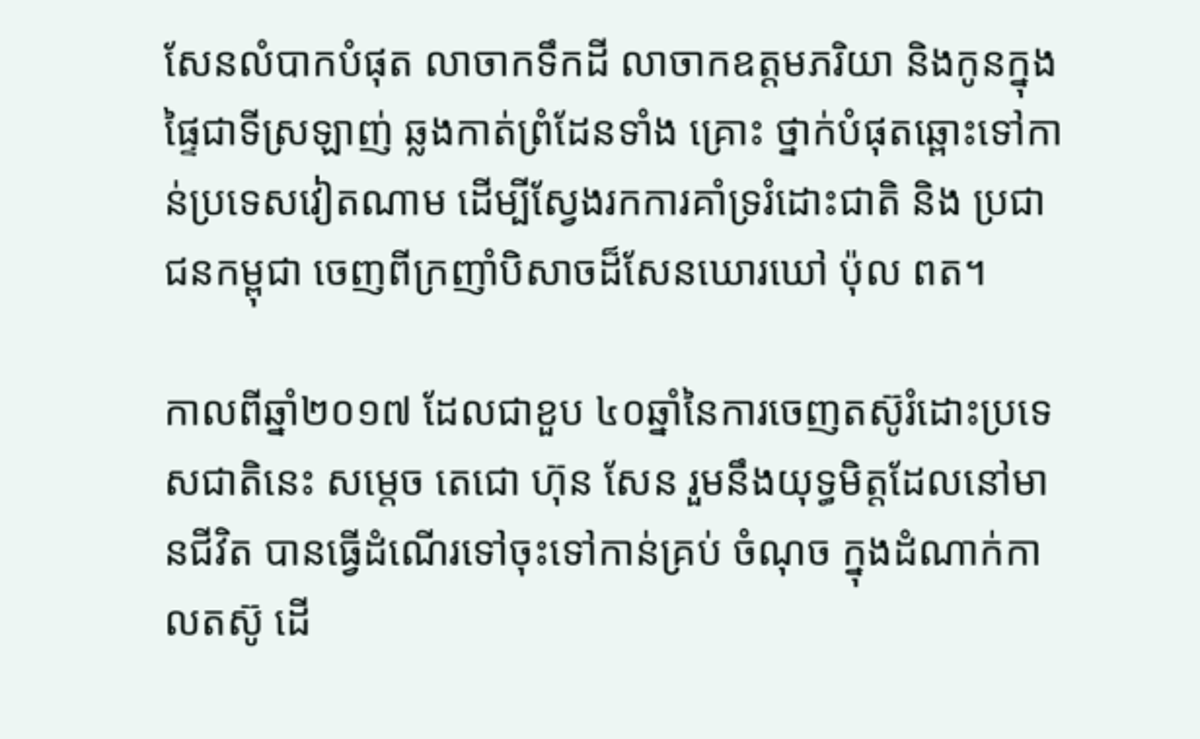សែនលំបាកបំផុត លាចាកទឹកដី លាចាកឧត្តមភរិយា និងកូនក្នុងផ្ទៃជាទីស្រឡាញ់ ឆ្លងកាត់ព្រំដែនទាំង គ្រោះ ថ្នាក់បំផុតឆ្ពោះទៅកាន់ប្រទេសវៀតណាម ដើម្បីស្វែងរកការគាំទ្ររំដោះជាតិ និង ប្រជាជនកម្ពុជា ចេញពីក្រញាំបិសាចដ៏សែនឃោរឃៅ ប៉ុល ពត។

កាលពីឆ្នាំ២០១៧ ដែលជាខួប ៤០ឆ្នាំនៃការចេញតស៊ូរំដោះប្រទេសជាតិនេះ សម្តេច តេជោ ហ៊ុន សែន រួមនឹងយុទ្ធមិត្តដែលនៅមានជីវិត បានធ្វើដំណើរទៅចុះទៅកាន់គ្រប់ ចំណុច ក្នុងដំណាក់កាលតស៊ូ ដើ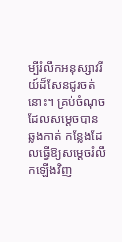ម្បីរំលឹកអនុស្សាវរីយ៍ដ៏សែនជូរចត់នោះ។ គ្រប់ចំណុច ដែលសម្តេចបានឆ្លងកាត់ កន្លែងដែលធ្វើឱ្យសម្តេចរំលឹកឡើងវិញ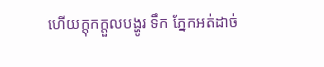ហើយក្តុកក្តួលបង្ហូរ ទឹក ភ្នែកអត់ដាច់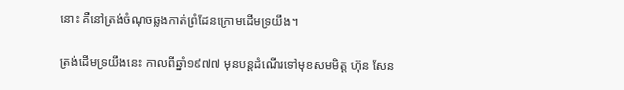នោះ គឺនៅត្រង់ចំណុចឆ្លងកាត់ព្រំដែនក្រោមដើមទ្រយឹង។

ត្រង់ដើមទ្រយឹងនេះ កាលពីឆ្នាំ១៩៧៧ មុនបន្តដំណើរទៅមុខសមមិត្ត ហ៊ុន សែន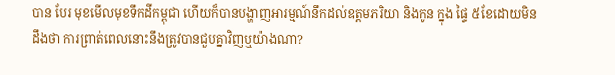បាន បែរ មុខមើលមុខទឹកដីកម្ពុជា ហើយក៏បានបង្ហាញអារម្មណ៍នឹកដល់ឧត្តមភរិយា និងកូន ក្នុង ផ្ទៃ ៥ខែដោយមិនដឹងថា ការព្រាត់ពេលនោះនឹងត្រូវបានជួបគ្នាវិញឬយ៉ាងណា?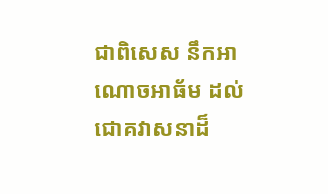ជាពិសេស នឹកអាណោចអាធ័ម ដល់ជោគវាសនាដ៏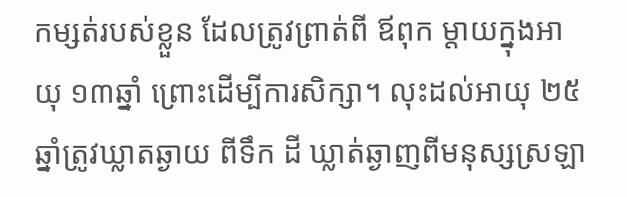កម្សត់របស់ខ្លួន ដែលត្រូវព្រាត់ពី ឪពុក ម្តាយក្នុងអាយុ ១៣ឆ្នាំ ព្រោះដើម្បីការសិក្សា។ លុះដល់អាយុ ២៥ឆ្នាំត្រូវឃ្លាតឆ្ងាយ ពីទឹក ដី ឃ្លាត់ឆ្ងាញពីមនុស្សស្រឡា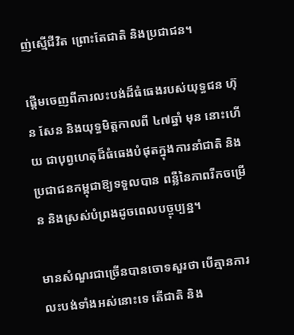ញ់ស្មើជីវិត ព្រោះតែជាតិ និងប្រជាជន។

ផ្តើមចេញពីការលះបង់ដ៏ធំធេងរបស់យុទ្ធជន ហ៊ុន សែន និងយុទ្ធមិត្តកាលពី ៤៧ឆ្នាំ មុន នោះហើយ ជាបុព្វហេតុដ៏ធំធេងបំផុតក្នុងការនាំជាតិ និងប្រជាជនកម្ពុជាឱ្យទទួលបាន ពន្លឺនៃភាពរីកចម្រើន និងស្រស់បំព្រងដូចពេលបច្ចុប្បន្ន។

មានសំណួរជាច្រើនបានចោទសួរថា បើគ្មានការលះបង់ទាំងអស់នោះទេ តើជាតិ និង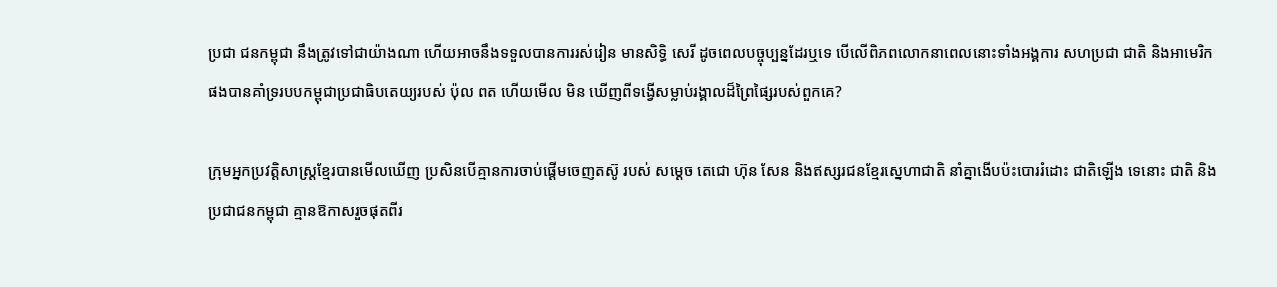ប្រជា ជនកម្ពុជា នឹងត្រូវទៅជាយ៉ាងណា ហើយអាចនឹងទទួលបានការរស់រៀន មានសិទ្ធិ សេរី ដូចពេលបច្ចុប្បន្នដែរឬទេ បើលើពិភពលោកនាពេលនោះទាំងអង្គការ សហប្រជា ជាតិ និងអាមេរិកផងបានគាំទ្ររបបកម្ពុជាប្រជាធិបតេយ្យរបស់ ប៉ុល ពត ហើយមើល មិន ឃើញពីទង្វើសម្លាប់រង្គាលដ៏ព្រៃផ្សៃរបស់ពួកគេ?

ក្រុមអ្នកប្រវត្តិសាស្ត្រខ្មែរបានមើលឃើញ ប្រសិនបើគ្មានការចាប់ផ្តើមចេញតស៊ូ របស់ សម្តេច តេជោ ហ៊ុន សែន និងឥស្សរជនខ្មែរស្នេហាជាតិ នាំគ្នាងើបប៉ះបោររំដោះ ជាតិឡើង ទេនោះ ជាតិ និងប្រជាជនកម្ពុជា គ្មានឱកាសរួចផុតពីរ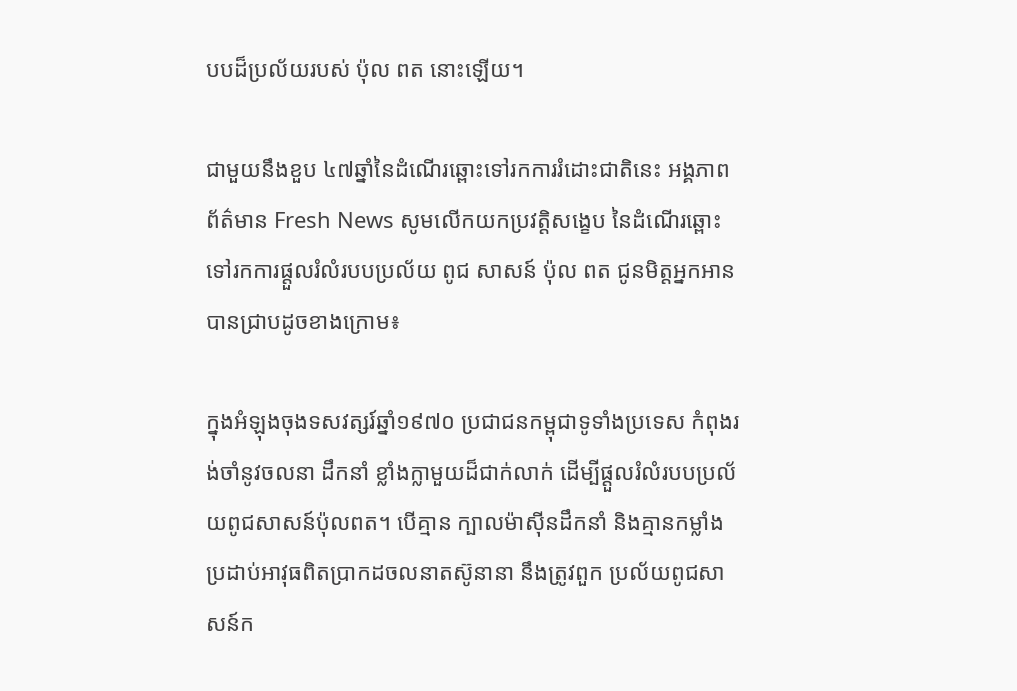បបដ៏ប្រល័យរបស់ ប៉ុល ពត នោះឡើយ។

ជាមួយនឹងខួប ៤៧ឆ្នាំនៃដំណើរឆ្ពោះទៅរកការរំដោះជាតិនេះ អង្គភាពព័ត៌មាន Fresh News សូមលើកយកប្រវត្តិសង្ខេប នៃដំណើរឆ្ពោះទៅរកការផ្តួលរំលំរបបប្រល័យ ពូជ សាសន៍ ប៉ុល ពត ជូនមិត្តអ្នកអានបានជ្រាបដូចខាងក្រោម៖

ក្នុងអំឡុងចុងទសវត្សរ៍ឆ្នាំ១៩៧០ ប្រជាជនកម្ពុជាទូទាំងប្រទេស កំពុងរង់ចាំនូវចលនា ដឹកនាំ ខ្លាំងក្លាមួយដ៏ជាក់លាក់ ដើម្បីផ្តួលរំលំរបបប្រល័យពូជសាសន៍ប៉ុលពត។ បើគ្មាន ក្បាលម៉ាស៊ីនដឹកនាំ និងគ្មានកម្លាំងប្រដាប់អាវុធពិតប្រាកដចលនាតស៊ូនានា នឹងត្រូវពួក ប្រល័យពូជសាសន៍ក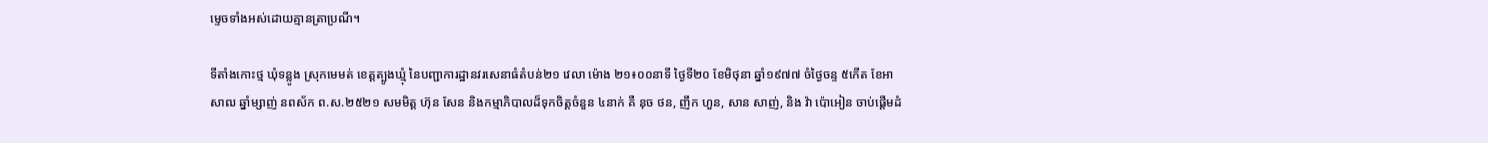ម្ទេចទាំងអស់ដោយគ្មានត្រាប្រណី។

ទីតាំងកោះថ្ម ឃុំទន្លូង ស្រុកមេមត់ ខេត្តត្បូងឃ្មុំ នៃបញ្ជាការដ្ឋានវរសេនាធំតំបន់២១ វេលា ម៉ោង ២១៖០០នាទី ថ្ងៃទី២០ ខែមិថុនា ឆ្នាំ១៩៧៧ ចំថ្ងៃចន្ទ ៥កើត ខែអាសាឍ ឆ្នាំម្សាញ់ នពស័ក ព.ស.២៥២១ សមមិត្ត ហ៊ុន សែន និងកម្មាភិបាលដ៏ទុកចិត្តចំនួន ៤នាក់ គឺ នុច ថន, ញឹក ហួន, សាន សាញ់, និង វ៉ា ប៉ោអៀន ចាប់ផ្តើមដំ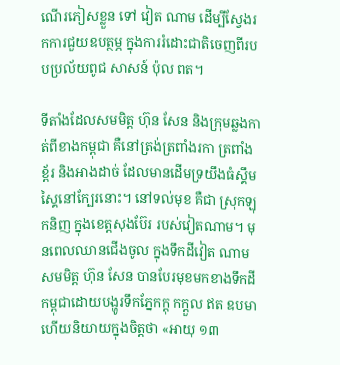ណើរភៀសខ្លួន ទៅ វៀត ណាម ដើម្បីស្វែងរកការជួយឧបត្ថម្ភ ក្នុងការរំដោះជាតិចេញពីរបបប្រល័យពូជ សាសន៍ ប៉ុល ពត។

ទីតាំងដែលសមមិត្ត ហ៊ុន សែន និងក្រុមឆ្លងកាត់ពីខាងកម្ពុជា គឺនៅត្រង់ត្រពាំងរកា ត្រពាំង ខ្ព័រ និងអាងដាច់ ដែលមានដើមទ្រយឹងធំស្គឹមស្គៃនៅក្បែរនោះ។ នៅទល់មុខ គឺជា ស្រុកឡុកនិញ ក្នុងខេត្តសុងប៊ែរ របស់វៀតណាម។ មុនពេលឈានជើងចូល ក្នុងទឹកដីវៀត ណាម សមមិត្ត ហ៊ុន សែន បានបែរមុខមកខាងទឹកដីកម្ពុជាដោយបង្ហូរទឹកភ្នែកក្តុ កក្តួល ឥត ឧបមា ហើយនិយាយក្នុងចិត្តថា «អាយុ ១៣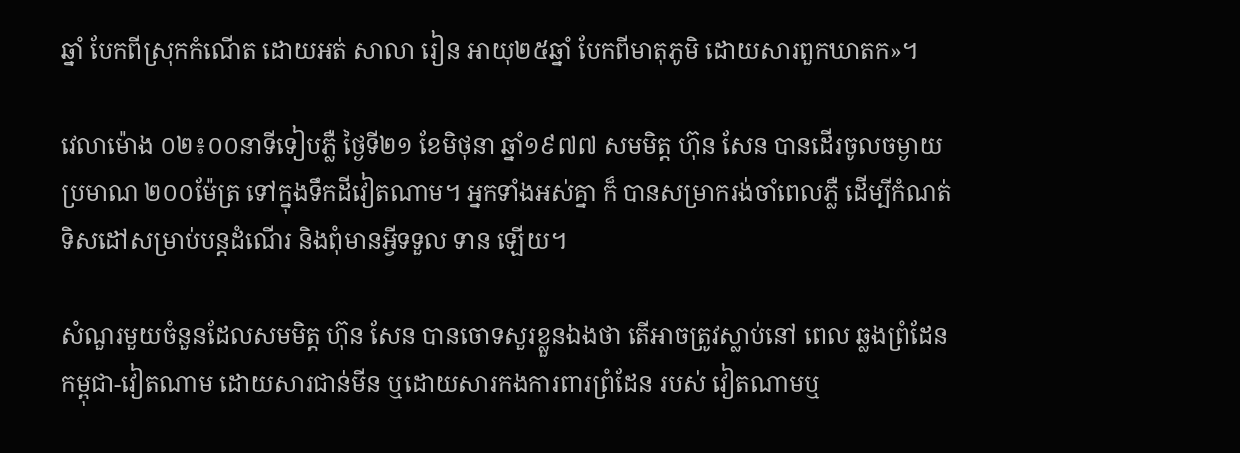ឆ្នាំ បែកពីស្រុកកំណើត ដោយអត់ សាលា រៀន អាយុ២៥ឆ្នាំ បែកពីមាតុភូមិ ដោយសារពួកឃាតក»។

វេលាម៉ោង ០២៖០០នាទីទៀបភ្លឺ ថ្ងៃទី២១ ខែមិថុនា ឆ្នាំ១៩៧៧ សមមិត្ត ហ៊ុន សែន បានដើរចូលចម្ងាយប្រមាណ ២០០ម៉ែត្រ ទៅក្នុងទឹកដីវៀតណាម។ អ្នកទាំងអស់គ្នា ក៏ បានសម្រាករង់ចាំពេលភ្លឺ ដើម្បីកំណត់ទិសដៅសម្រាប់បន្តដំណើរ និងពុំមានអ្វីទទួល ទាន ឡើយ។

សំណួរមួយចំនួនដែលសមមិត្ត ហ៊ុន សែន បានចោទសួរខ្លួនឯងថា តើអាចត្រូវស្លាប់នៅ ពេល ឆ្លងព្រំដែន កម្ពុជា-វៀតណាម ដោយសារជាន់មីន ឬដោយសារកងការពារព្រំដែន របស់ វៀតណាមឬ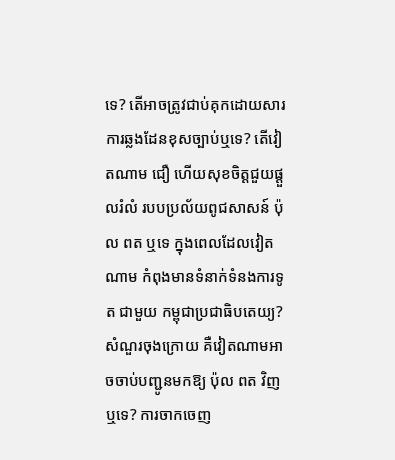ទេ? តើអាចត្រូវជាប់គុកដោយសារ ការឆ្លងដែនខុសច្បាប់ឬទេ? តើវៀតណាម ជឿ ហើយសុខចិត្តជួយផ្តួលរំលំ របបប្រល័យពូជសាសន៍ ប៉ុល ពត ឬទេ ក្នុងពេលដែលវៀតណាម កំពុងមានទំនាក់ទំនងការទូត ជាមួយ កម្ពុជាប្រជាធិបតេយ្យ? សំណួរចុងក្រោយ គឺវៀតណាមអាចចាប់បញ្ជូនមកឱ្យ ប៉ុល ពត វិញឬទេ? ការចាកចេញ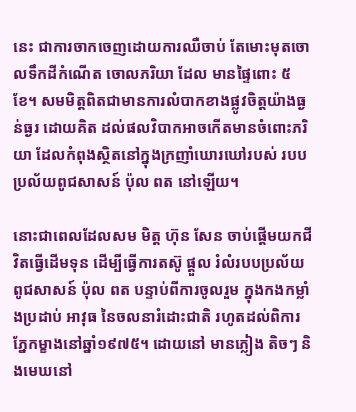នេះ ជាការចាកចេញដោយការឈឺចាប់ តែមោះមុតចោលទឹកដីកំណើត ចោលភរិយា ដែល មានផ្ទៃពោះ ៥ខែ។ សមមិត្តពិតជាមានការលំបាកខាងផ្លូវចិត្តយ៉ាងធ្ងន់ធ្ងរ ដោយគិត ដល់ផលវិបាកអាចកើតមានចំពោះភរិយា ដែលកំពុងស្ថិតនៅក្នុងក្រញាំឃោរឃៅរបស់ របបប្រល័យពូជសាសន៍ ប៉ុល ពត នៅឡើយ។

នោះជាពេលដែលសម មិត្ត ហ៊ុន សែន ចាប់ផ្តើមយកជីវិតធ្វើដើមទុន ដើម្បីធ្វើការតស៊ូ ផ្តួល រំលំរបបប្រល័យពូជសាសន៍ ប៉ុល ពត បន្ទាប់ពីការចូលរួម ក្នុងកងកម្លាំងប្រដាប់ អាវុធ នៃចលនារំដោះជាតិ រហូតដល់ពិការភ្នែកម្ខាងនៅឆ្នាំ១៩៧៥។ ដោយនៅ មានភ្លៀង តិចៗ និងមេឃនៅ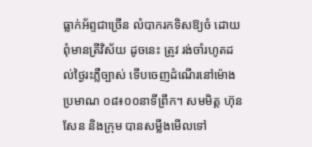ធ្លាក់អ័ព្ទជាច្រើន លំបាករកទិសឱ្យចំ ដោយពុំមានត្រីវិស័យ ដូចនេះ ត្រូវ រង់ចាំរហូតដល់ថ្ងៃរះភ្លឺច្បាស់ ទើបចេញដំណើរនៅម៉ោងប្រមាណ ០៨៖០០នាទីព្រឹក។ សមមិត្ត ហ៊ុន សែន និងក្រុម បានសម្លឹងមើលទៅ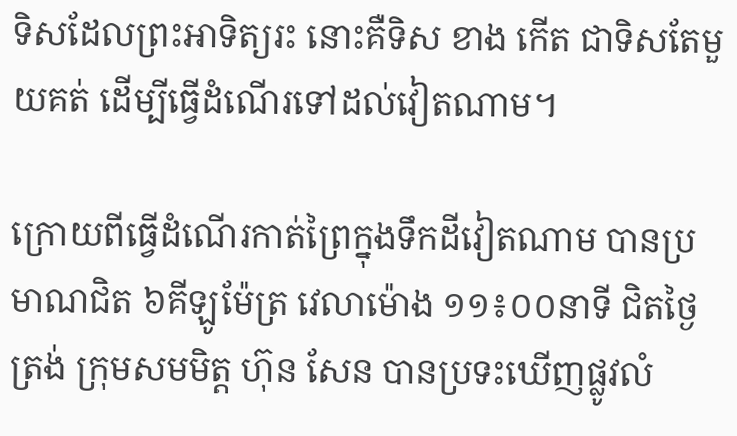ទិសដែលព្រះអាទិត្យរះ នោះគឺទិស ខាង កើត ជាទិសតែមួយគត់ ដើម្បីធ្វើដំណើរទៅដល់វៀតណាម។

ក្រោយពីធ្វើដំណើរកាត់ព្រៃក្នុងទឹកដីវៀតណាម បានប្រមាណជិត ៦គីឡូម៉ែត្រ វេលាម៉ោង ១១៖០០នាទី ជិតថ្ងៃត្រង់ ក្រុមសមមិត្ត ហ៊ុន សែន បានប្រទះឃើញផ្លូវលំ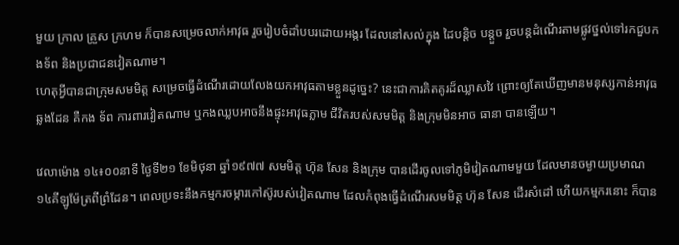មួយ ក្រាល គ្រួស ក្រហម ក៏បានសម្រេចលាក់អាវុធ រួចរៀបចំដាំបបរដោយអង្ករ ដែលនៅសល់ក្នុង ដៃបន្តិច បន្តួច រួចបន្តដំណើរតាមផ្លូវថ្នល់ទៅរកជួបកងទ័ព និងប្រជាជនវៀតណាម។
ហេតុអ្វីបានជាក្រុមសមមិត្ត សម្រេចធ្វើដំណើរដោយលែងយកអាវុធតាមខ្លួនដូច្នេះ? នេះជាការគិតគូរដ៏ឈ្លាសវៃ ព្រោះឲ្យតែឃើញមានមនុស្សកាន់អាវុធឆ្លងដែន គឺកង ទ័ព ការពារវៀតណាម ឬកងឈ្លបអាចនឹងផ្ទុះអាវុធភ្លាម ជីវិតរបស់សមមិត្ត និងក្រុមមិនអាច ធានា បានឡើយ។

វេលាម៉ោង ១៤៖០០នាទី ថ្ងៃទី២១ ខែមិថុនា ឆ្នាំ១៩៧៧ សមមិត្ត ហ៊ុន សែន និងក្រុម បានដើរចូលទៅភូមិវៀតណាមមួយ ដែលមានចម្ងាយប្រមាណ ១៤គីឡូម៉ែត្រពីព្រំដែន។ ពេលប្រទះនឹងកម្មករចម្ការកៅស៊ូរបស់វៀតណាម ដែលកំពុងធ្វើដំណើរសមមិត្ត ហ៊ុន សែន ដើរសំដៅ ហើយកម្មករនោះ ក៏បាន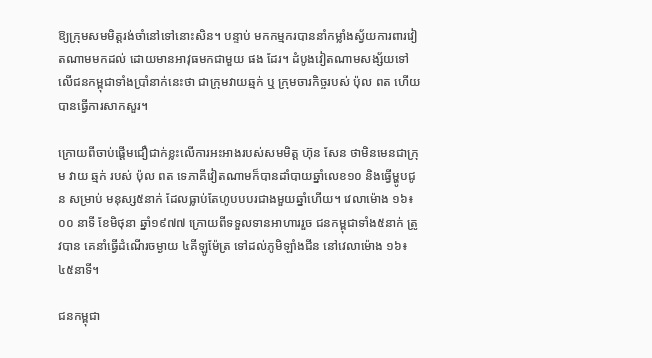ឱ្យក្រុមសមមិត្តរង់ចាំនៅទៅនោះសិន។ បន្ទាប់ មកកម្មករបាននាំកម្លាំងស្វ័យការពារវៀតណាមមកដល់ ដោយមានអាវុធមកជាមួយ ផង ដែរ។ ដំបូងវៀតណាមសង្ស័យទៅលើជនកម្ពុជាទាំងប្រាំនាក់នេះថា ជាក្រុមវាយឆ្មក់ ឬ ក្រុមចារកិច្ចរបស់ ប៉ុល ពត ហើយបានធ្វើការសាកសួរ។

ក្រោយពីចាប់ផ្តើមជឿជាក់ខ្លះលើការអះអាងរបស់សមមិត្ត ហ៊ុន សែន ថាមិនមេនជាក្រុម វាយ ឆ្មក់ របស់ ប៉ុល ពត ទេភាគីវៀតណាមក៏បានដាំបាយឆ្នាំលេខ១០ និងធ្វើម្ហូបជូន សម្រាប់ មនុស្ស៥នាក់ ដែលធ្លាប់តែហូបបបរជាងមួយឆ្នាំហើយ។ វេលាម៉ោង ១៦៖០០ នាទី ខែមិថុនា ឆ្នាំ១៩៧៧ ក្រោយពីទទួលទានអាហាររួច ជនកម្ពុជាទាំង៥នាក់ ត្រូវបាន គេនាំធ្វើដំណើរចម្ងាយ ៤គីឡូម៉ែត្រ ទៅដល់ភូមិឡាំងជីន នៅវេលាម៉ោង ១៦៖៤៥នាទី។

ជនកម្ពុជា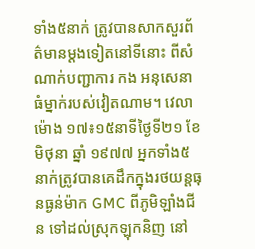ទាំង៥នាក់ ត្រូវបានសាកសួរព័ត៌មានម្តងទៀតនៅទីនោះ ពីសំណាក់បញ្ជាការ កង អនុសេនាធំម្នាក់របស់វៀតណាម។ វេលាម៉ោង ១៧៖១៥នាទីថ្ងៃទី២១ ខែមិថុនា ឆ្នាំ ១៩៧៧ អ្នកទាំង៥នាក់ត្រូវបានគេដឹកក្នុងរថយន្តធុនធ្ងន់ម៉ាក GMC ពីភូមិឡាំងជីន ទៅដល់ស្រុកឡុកនិញ នៅ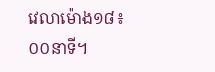វេលាម៉ោង១៨៖០០នាទី។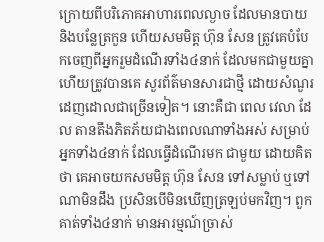ក្រោយពីបរិភោគអាហារពេលល្ងាច ដែលមានបាយ និងបន្លែត្រកួន ហើយសមមិត្ត ហ៊ុន សែន ត្រូវគេបំបែកចេញពីអ្នករួមដំណើរទាំង៤នាក់ ដែលមកជាមួយគ្នា ហើយត្រូវបានគេ សួរព័ត៌មានសារជាថ្មី ដោយសំណួរដេញដោលជាច្រើនទៀត។ នោះគឺជា ពេល វេលា ដែល តានតឹងភិតភ័យជាងពេលណាទាំងអស់ សម្រាប់អ្នកទាំង៤នាក់ ដែលធ្វើដំណើរមក ជាមួយ ដោយគិតថា គេអាចយកសមមិត្ត ហ៊ុន សែន ទៅសម្លាប់ ឬទៅណាមិនដឹង ប្រសិនបើមិនឃើញត្រឡប់មកវិញ។ ពួកគាត់ទាំង៤នាក់ មានអារម្មណ៍ច្រាស់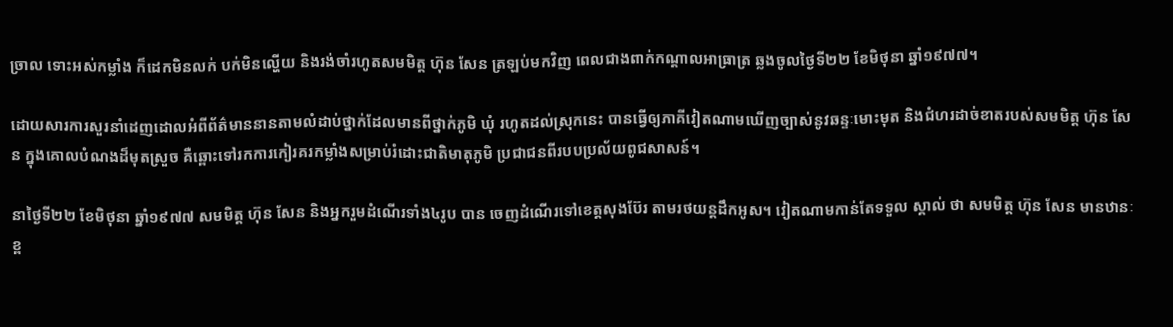ច្រាល ទោះអស់កម្លាំង ក៏ដេកមិនលក់ បក់មិនល្ហើយ និងរង់ចាំរហូតសមមិត្ត ហ៊ុន សែន ត្រឡប់មកវិញ ពេលជាងពាក់កណ្តាលអាធ្រាត្រ ឆ្លងចូលថ្ងៃទី២២ ខែមិថុនា ឆ្នាំ១៩៧៧។

ដោយសារការសួរនាំដេញដោលអំពីព័ត៌មាននានតាមលំដាប់ថ្នាក់ដែលមានពីថ្នាក់ភូមិ ឃុំ រហូតដល់ស្រុកនេះ បានធ្វើឲ្យភាគីវៀតណាមឃើញច្បាស់នូវឆន្ទៈមោះមុត និងជំហរដាច់ខាតរបស់សមមិត្ត ហ៊ុន សែន ក្នុងគោលបំណងដ៏មុតស្រួច គឺឆ្ពោះទៅរកការកៀរគរកម្លាំងសម្រាប់រំដោះជាតិមាតុភូមិ ប្រជាជនពីរបបប្រល័យពូជសាសន៍។

នាថ្ងៃទី២២ ខែមិថុនា ឆ្នាំ១៩៧៧ សមមិត្ត ហ៊ុន សែន និងអ្នករួមដំណើរទាំង៤រូប បាន ចេញដំណើរទៅខេត្តសុងប៊ែរ តាមរថយន្តដឹកអូស។ វៀតណាមកាន់តែទទួល ស្គាល់ ថា សមមិត្ត ហ៊ុន សែន មានឋានៈខ្ព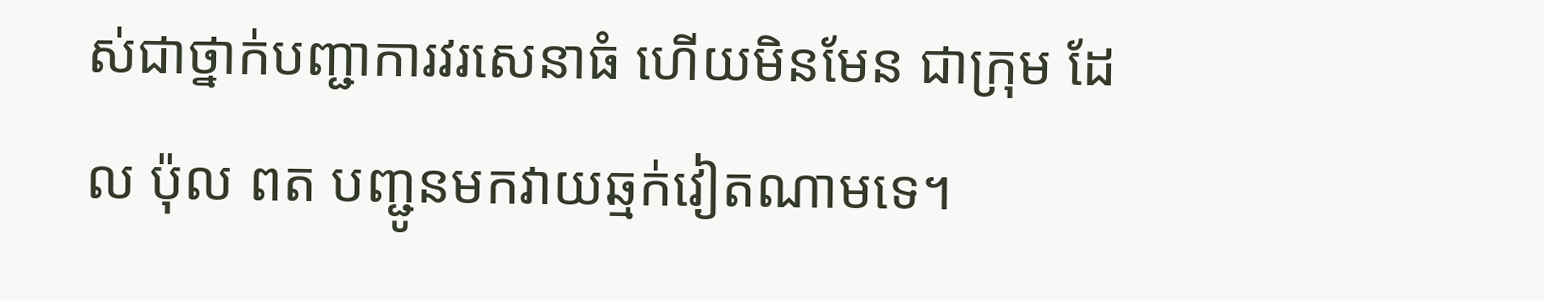ស់ជាថ្នាក់បញ្ជាការវរសេនាធំ ហើយមិនមែន ជាក្រុម ដែល ប៉ុល ពត បញ្ជូនមកវាយឆ្មក់វៀតណាមទេ។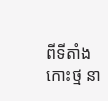ពីទីតាំងកោះថ្ម នា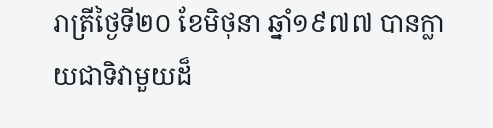រាត្រីថ្ងៃទី២០ ខែមិថុនា ឆ្នាំ១៩៧៧ បានក្លាយជាទិវាមួយដ៏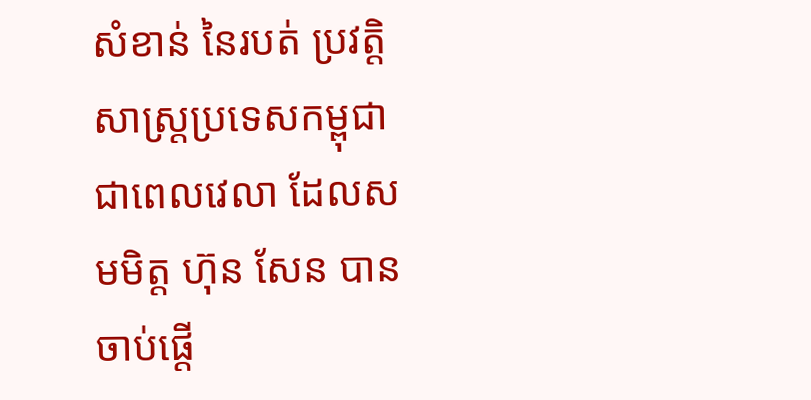សំខាន់ នៃរបត់ ប្រវត្តិសាស្រ្តប្រទេសកម្ពុជា ជាពេលវេលា ដែលសមមិត្ត ហ៊ុន សែន បានចាប់ផ្តើ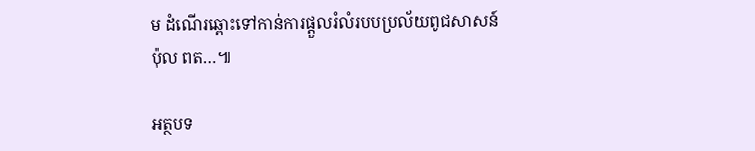ម ដំណើរឆ្ពោះទៅកាន់ការផ្តួលរំលំរបបប្រល័យពូជសាសន៍ ប៉ុល ពត…៕

អត្ថបទ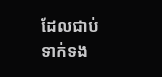ដែលជាប់ទាក់ទង